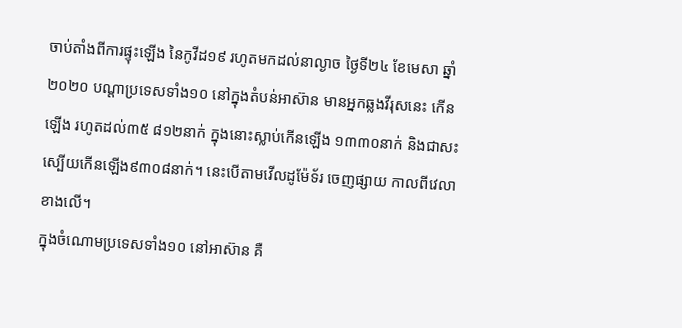ចាប់តាំងពីការផ្ទុះឡើង នៃកូវីដ១៩ រហូតមកដល់នាល្ងាច ថ្ងៃទី២៤ ខែមេសា ឆ្នាំ២០២០ បណ្ដាប្រទេសទាំង១០ នៅក្នុងតំបន់អាស៊ាន មានអ្នកឆ្លងវីរុសនេះ កើនឡើង រហូតដល់៣៥ ៨១២នាក់ ក្នុងនោះស្លាប់កើនឡើង ១៣៣០នាក់ និងជាសះស្បើយកើនឡើង៩៣០៨នាក់។ នេះបើតាមវើលដូម៉ែទ័រ ចេញផ្សាយ កាលពីវេលាខាងលើ។
ក្នុងចំណោមប្រទេសទាំង១០ នៅអាស៊ាន គឺ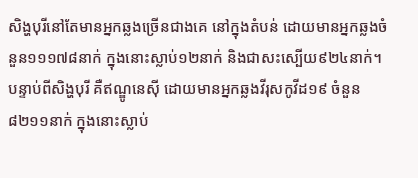សិង្ហបុរីនៅតែមានអ្នកឆ្លងច្រើនជាងគេ នៅក្នុងតំបន់ ដោយមានអ្នកឆ្លងចំនួន១១១៧៨នាក់ ក្នុងនោះស្លាប់១២នាក់ និងជាសះស្បើយ៩២៤នាក់។ បន្ទាប់ពីសិង្ហបុរី គឺឥណ្ឌូនេស៊ី ដោយមានអ្នកឆ្លងវីរុសកូវីដ១៩ ចំនួន៨២១១នាក់ ក្នុងនោះស្លាប់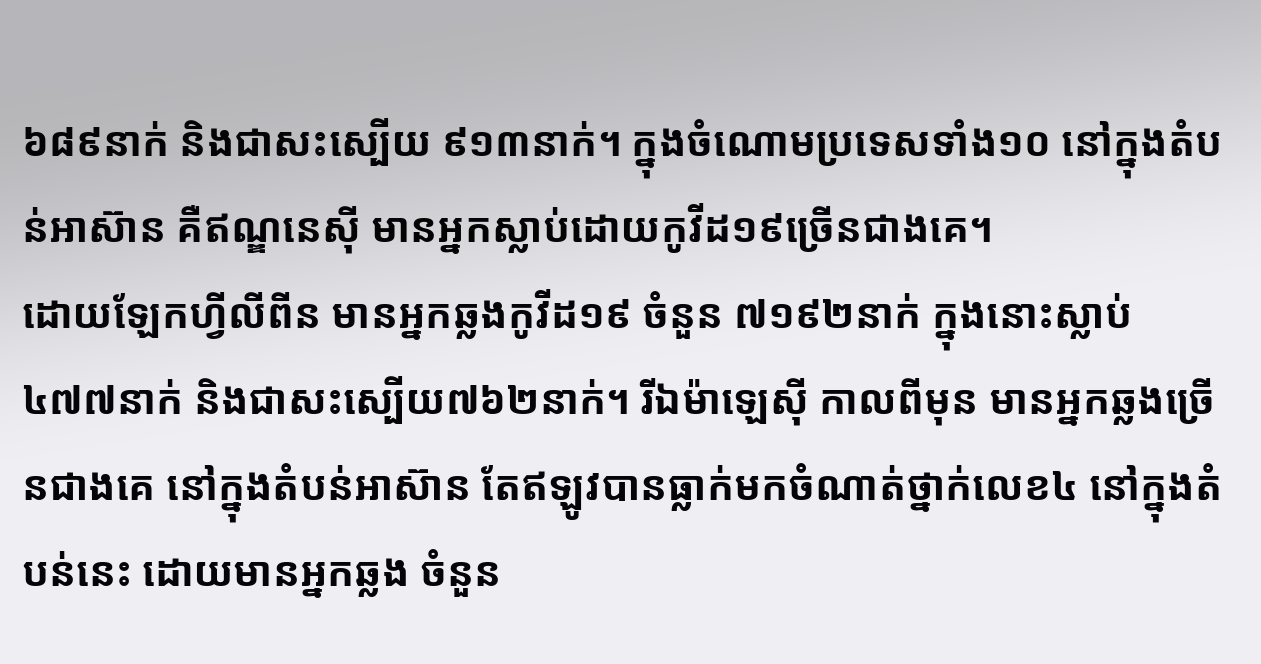៦៨៩នាក់ និងជាសះស្បើយ ៩១៣នាក់។ ក្នុងចំណោមប្រទេសទាំង១០ នៅក្នុងតំបន់អាស៊ាន គឺឥណ្ឌនេស៊ី មានអ្នកស្លាប់ដោយកូវីដ១៩ច្រើនជាងគេ។
ដោយឡែកហ្វីលីពីន មានអ្នកឆ្លងកូវីដ១៩ ចំនួន ៧១៩២នាក់ ក្នុងនោះស្លាប់៤៧៧នាក់ និងជាសះស្បើយ៧៦២នាក់។ រីឯម៉ាឡេស៊ី កាលពីមុន មានអ្នកឆ្លងច្រើនជាងគេ នៅក្នុងតំបន់អាស៊ាន តែឥឡូវបានធ្លាក់មកចំណាត់ថ្នាក់លេខ៤ នៅក្នុងតំបន់នេះ ដោយមានអ្នកឆ្លង ចំនួន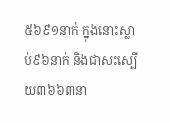៥៦៩១នាក់ ក្នុងនោះស្លាប់៩៦នាក់ និងជាសះស្បើយ៣៦៦៣នា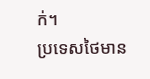ក់។
ប្រទេសថៃមាន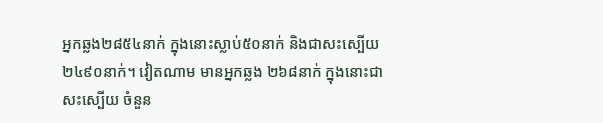អ្នកឆ្លង២៨៥៤នាក់ ក្នុងនោះស្លាប់៥០នាក់ និងជាសះស្បើយ២៤៩០នាក់។ វៀតណាម មានអ្នកឆ្លង ២៦៨នាក់ ក្នុងនោះជាសះស្បើយ ចំនួន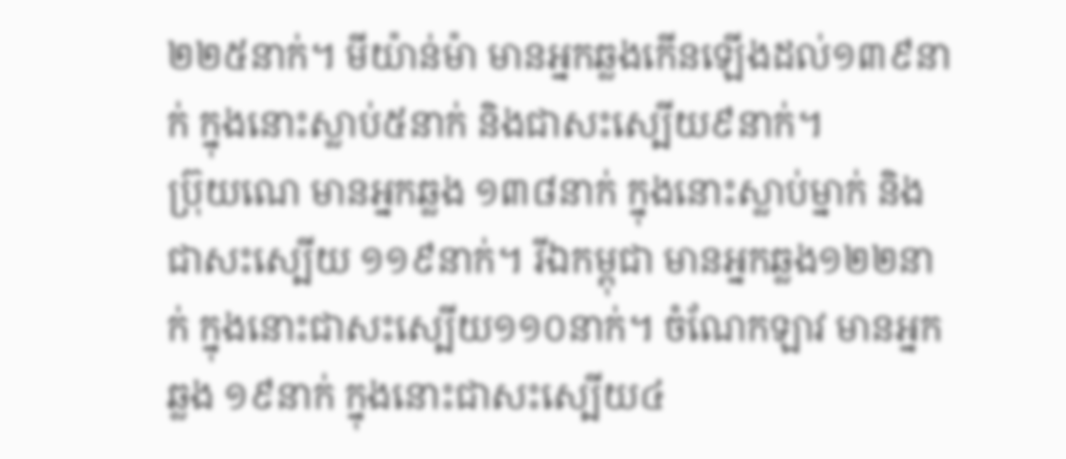២២៥នាក់។ មីយ៉ាន់ម៉ា មានអ្នកឆ្លងកើនឡើងដល់១៣៩នាក់ ក្នុងនោះស្លាប់៥នាក់ និងជាសះស្បើយ៩នាក់។
ប៊្រុយណេ មានអ្នកឆ្លង ១៣៨នាក់ ក្នុងនោះស្លាប់ម្នាក់ និងជាសះស្បើយ ១១៩នាក់។ រីឯកម្ពុជា មានអ្នកឆ្លង១២២នាក់ ក្នុងនោះជាសះស្បើយ១១០នាក់។ ចំណែកឡាវ មានអ្នកឆ្លង ១៩នាក់ ក្នុងនោះជាសះស្បើយ៤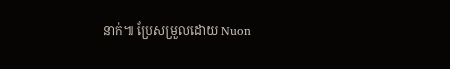នាក់៕ ប្រែសម្រួលដោយ Nuon